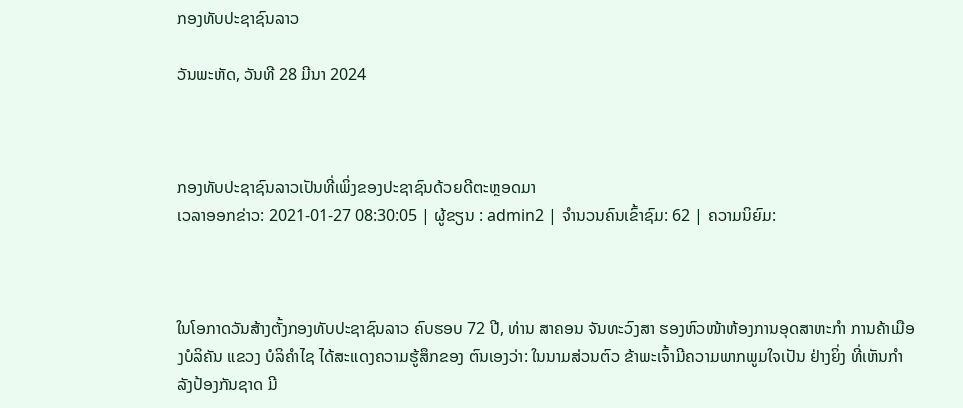ກອງທັບປະຊາຊົນລາວ

ວັນພະຫັດ, ວັນທີ 28 ມີນາ 2024



ກອງທັບປະຊາຊົນລາວເປັນທີ່ເພິ່ງຂອງປະຊາຊົນດ້ວຍດີຕະຫຼອດມາ
ເວລາອອກຂ່າວ: 2021-01-27 08:30:05 | ຜູ້ຂຽນ : admin2 | ຈຳນວນຄົນເຂົ້າຊົມ: 62 | ຄວາມນິຍົມ:



ໃນໂອກາດວັນສ້າງຕັ້ງກອງທັບປະຊາຊົນລາວ ຄົບຮອບ 72 ປີ, ທ່ານ ສາຄອນ ຈັນທະວົງສາ ຮອງຫົວໜ້າຫ້ອງການອຸດສາຫະກໍາ ການຄ້າເມືອງບໍລິຄັນ ແຂວງ ບໍລິຄໍາໄຊ ໄດ້ສະແດງຄວາມຮູ້ສຶກຂອງ ຕົນເອງວ່າ: ໃນນາມສ່ວນຕົວ ຂ້າພະເຈົ້າມີຄວາມພາກພູມໃຈເປັນ ຢ່າງຍິ່ງ ທີ່ເຫັນກໍາລັງປ້ອງກັນຊາດ ມີ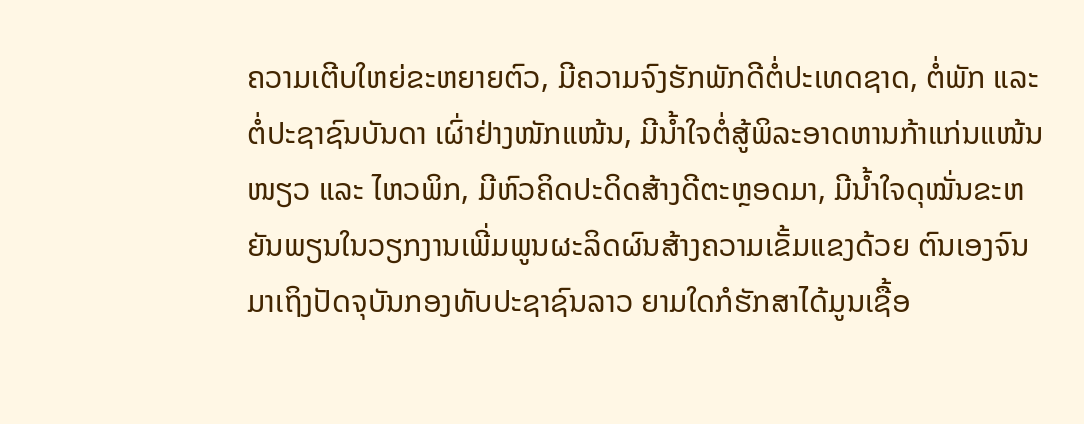ຄວາມເຕີບໃຫຍ່ຂະຫຍາຍຕົວ, ມີຄວາມຈົງຮັກພັກດີຕໍ່ປະເທດຊາດ, ຕໍ່ພັກ ແລະ ຕໍ່ປະຊາຊົນບັນດາ ເຜົ່າຢ່າງໜັກແໜ້ນ, ມີນໍ້າໃຈຕໍ່ສູ້ພິລະອາດຫານກ້າແກ່ນແໜ້ນໜຽວ ແລະ ໄຫວພິກ, ມີຫົວຄິດປະດິດສ້າງດີຕະຫຼອດມາ, ມີນໍ້າໃຈດຸໝັ່ນຂະຫຍັນພຽນໃນວຽກງານເພີ່ມພູນຜະລິດຜົນສ້າງຄວາມເຂັ້ມແຂງດ້ວຍ ຕົນເອງຈົນມາເຖິງປັດຈຸບັນກອງທັບປະຊາຊົນລາວ ຍາມໃດກໍຮັກສາໄດ້ມູນເຊື້ອ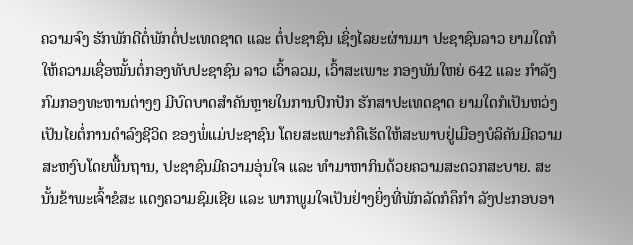ຄວາມຈົງ ຮັກພັກດີຕໍ່ພັກຕໍ່ປະເທດຊາດ ແລະ ຕໍ່ປະຊາຊົນ ເຊິ່ງໄລຍະຜ່ານມາ ປະຊາຊົນລາວ ຍາມໃດກໍໃຫ້ຄວາມເຊື່ອໝັ້ນຕໍ່ກອງທັບປະຊາຊົນ ລາວ ເວົ້າລວມ, ເວົ້າສະເພາະ ກອງພັນໃຫຍ່ 642 ແລະ ກໍາລັງ ກົມກອງທະຫານຕ່າງໆ ມີບົດບາດສໍາຄັນຫຼາຍໃນການປົກປັກ ຮັກສາປະເທດຊາດ ຍາມໃດກໍເປັນຫວ່ງເປັນໄຍຕໍ່ການດຳລົງຊີວິດ ຂອງພໍ່ແມ່ປະຊາຊົນ ໂດຍສະເພາະກໍຄືເຮັດໃຫ້ສະພາບຢູ່ເມືອງບໍລິຄັນມີຄວາມສະຫງົບໂດຍພື້ນຖານ, ປະຊາຊົນມີຄວາມອຸ່ນໃຈ ແລະ ທໍາມາຫາກິນດ້ວຍຄວາມສະດວກສະບາຍ. ສະນັ້ນຂ້າພະເຈົ້າຂໍສະ ແດງຄວາມຊົມເຊີຍ ແລະ ພາກພູມໃຈເປັນຢ່າງຍິ່ງທີ່ພັກລັດກໍຄຶກໍາ ລັງປະກອບອາ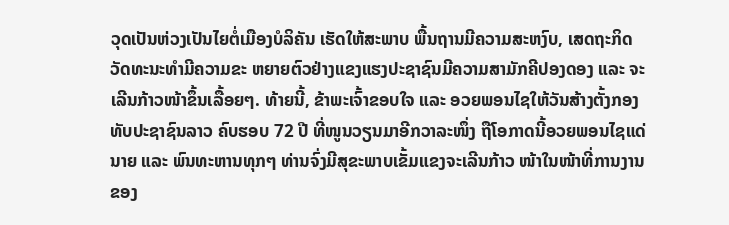ວຸດເປັນຫ່ວງເປັນໄຍຕໍ່ເມືອງບໍລິຄັນ ເຮັດໃຫ້ສະພາບ ພື້ນຖານມີຄວາມສະຫງົບ, ເສດຖະກິດວັດທະນະທໍາມີຄວາມຂະ ຫຍາຍຕົວຢ່າງແຂງແຮງປະຊາຊົນມີຄວາມສາມັກຄີປອງດອງ ແລະ ຈະເລີນກ້າວໜ້າຂຶ້ນເລື້ອຍໆ. ທ້າຍນີ້, ຂ້າພະເຈົ້າຂອບໃຈ ແລະ ອວຍພອນໄຊໃຫ້ວັນສ້າງຕັ້ງກອງທັບປະຊາຊົນລາວ ຄົບຮອບ 72 ປີ ທີ່ໜູນວຽນມາອີກວາລະໜຶ່ງ ຖືໂອກາດນີ້ອວຍພອນໄຊແດ່ນາຍ ແລະ ພົນທະຫານທຸກໆ ທ່ານຈົ່ງມີສຸຂະພາບເຂັ້ມແຂງຈະເລີນກ້າວ ໜ້າໃນໜ້າທີ່ການງານຂອງ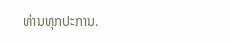ທ່ານທຸກປະການ.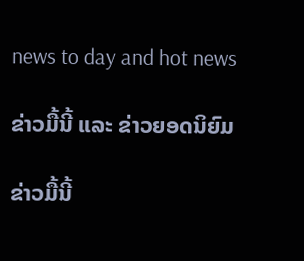news to day and hot news

ຂ່າວມື້ນີ້ ແລະ ຂ່າວຍອດນິຍົມ

ຂ່າວມື້ນີ້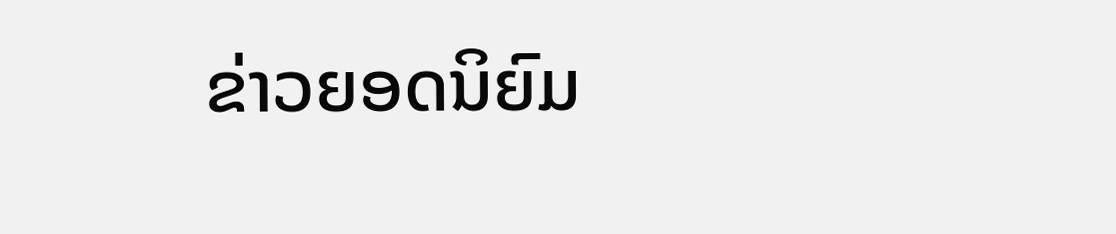ຂ່າວຍອດນິຍົມ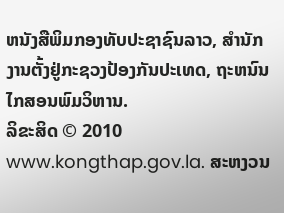ຫນັງສືພິມກອງທັບປະຊາຊົນລາວ, ສຳນັກງານຕັ້ງຢູ່ກະຊວງປ້ອງກັນປະເທດ, ຖະຫນົນໄກສອນພົມວິຫານ.
ລິຂະສິດ © 2010 www.kongthap.gov.la. ສະຫງວນ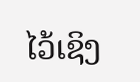ໄວ້ເຊິງ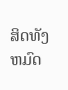ສິດທັງຫມົດ